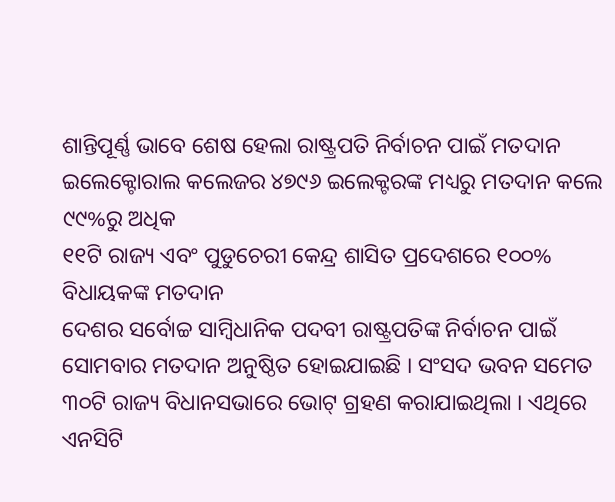ଶାନ୍ତିପୂର୍ଣ୍ଣ ଭାବେ ଶେଷ ହେଲା ରାଷ୍ଟ୍ରପତି ନିର୍ବାଚନ ପାଇଁ ମତଦାନ
ଇଲେକ୍ଟୋରାଲ କଲେଜର ୪୭୯୬ ଇଲେକ୍ଟରଙ୍କ ମଧ୍ୟରୁ ମତଦାନ କଲେ ୯୯%ରୁ ଅଧିକ
୧୧ଟି ରାଜ୍ୟ ଏବଂ ପୁଡୁଚେରୀ କେନ୍ଦ୍ର ଶାସିତ ପ୍ରଦେଶରେ ୧୦୦% ବିଧାୟକଙ୍କ ମତଦାନ
ଦେଶର ସର୍ବୋଚ୍ଚ ସାମ୍ବିଧାନିକ ପଦବୀ ରାଷ୍ଟ୍ରପତିଙ୍କ ନିର୍ବାଚନ ପାଇଁ ସୋମବାର ମତଦାନ ଅନୁଷ୍ଠିତ ହୋଇଯାଇଛି । ସଂସଦ ଭବନ ସମେତ ୩୦ଟି ରାଜ୍ୟ ବିଧାନସଭାରେ ଭୋଟ୍ ଗ୍ରହଣ କରାଯାଇଥିଲା । ଏଥିରେ ଏନସିଟି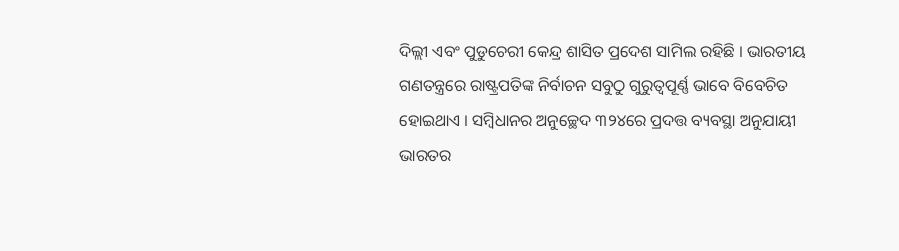ଦିଲ୍ଲୀ ଏବଂ ପୁଡୁଚେରୀ କେନ୍ଦ୍ର ଶାସିତ ପ୍ରଦେଶ ସାମିଲ ରହିଛି । ଭାରତୀୟ ଗଣତନ୍ତ୍ରରେ ରାଷ୍ଟ୍ରପତିଙ୍କ ନିର୍ବାଚନ ସବୁଠୁ ଗୁରୁତ୍ବପୂର୍ଣ୍ଣ ଭାବେ ବିବେଚିତ ହୋଇଥାଏ । ସମ୍ବିଧାନର ଅନୁଚ୍ଛେଦ ୩୨୪ରେ ପ୍ରଦତ୍ତ ବ୍ୟବସ୍ଥା ଅନୁଯାୟୀ ଭାରତର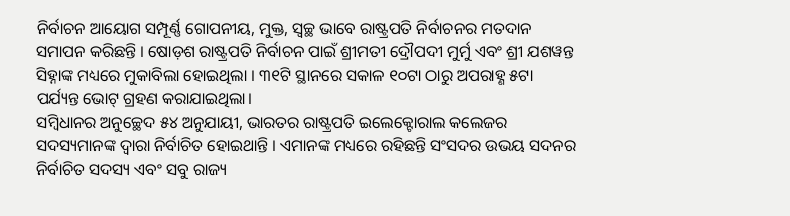ନିର୍ବାଚନ ଆୟୋଗ ସମ୍ପୂର୍ଣ୍ଣ ଗୋପନୀୟ, ମୁକ୍ତ, ସ୍ବଚ୍ଛ ଭାବେ ରାଷ୍ଟ୍ରପତି ନିର୍ବାଚନର ମତଦାନ ସମାପନ କରିଛନ୍ତି । ଷୋଡ଼ଶ ରାଷ୍ଟ୍ରପତି ନିର୍ବାଚନ ପାଇଁ ଶ୍ରୀମତୀ ଦ୍ରୌପଦୀ ମୁର୍ମୁ ଏବଂ ଶ୍ରୀ ଯଶୱନ୍ତ ସିହ୍ନାଙ୍କ ମଧ୍ୟରେ ମୁକାବିଲା ହୋଇଥିଲା । ୩୧ଟି ସ୍ଥାନରେ ସକାଳ ୧୦ଟା ଠାରୁ ଅପରାହ୍ଣ ୫ଟା ପର୍ଯ୍ୟନ୍ତ ଭୋଟ୍ ଗ୍ରହଣ କରାଯାଇଥିଲା।
ସମ୍ବିଧାନର ଅନୁଚ୍ଛେଦ ୫୪ ଅନୁଯାୟୀ, ଭାରତର ରାଷ୍ଟ୍ରପତି ଇଲେକ୍ଟୋରାଲ କଲେଜର ସଦସ୍ୟମାନଙ୍କ ଦ୍ବାରା ନିର୍ବାଚିତ ହୋଇଥାନ୍ତି । ଏମାନଙ୍କ ମଧ୍ୟରେ ରହିଛନ୍ତି ସଂସଦର ଉଭୟ ସଦନର ନିର୍ବାଚିତ ସଦସ୍ୟ ଏବଂ ସବୁ ରାଜ୍ୟ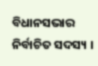ବିଧାନସଭାର ନିର୍ବାଚିତ ସଦସ୍ୟ ।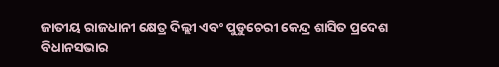ଜାତୀୟ ରାଜଧାନୀ କ୍ଷେତ୍ର ଦିଲ୍ଲୀ ଏବଂ ପୁଡୁଚେରୀ କେନ୍ଦ୍ର ଶାସିତ ପ୍ରଦେଶ ବିଧାନସଭାର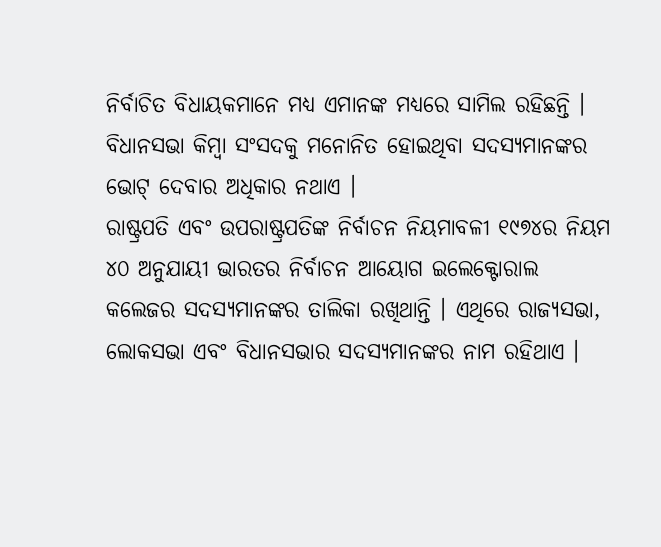ନିର୍ବାଚିତ ବିଧାୟକମାନେ ମଧ୍ୟ ଏମାନଙ୍କ ମଧ୍ୟରେ ସାମିଲ ରହିଛନ୍ତି । ବିଧାନସଭା କିମ୍ବା ସଂସଦକୁ ମନୋନିତ ହୋଇଥିବା ସଦସ୍ୟମାନଙ୍କର ଭୋଟ୍ ଦେବାର ଅଧିକାର ନଥାଏ ।
ରାଷ୍ଟ୍ରପତି ଏବଂ ଉପରାଷ୍ଟ୍ରପତିଙ୍କ ନିର୍ବାଚନ ନିୟମାବଳୀ ୧୯୭୪ର ନିୟମ ୪୦ ଅନୁଯାୟୀ ଭାରତର ନିର୍ବାଚନ ଆୟୋଗ ଇଲେକ୍ଟୋରାଲ କଲେଜର ସଦସ୍ୟମାନଙ୍କର ତାଲିକା ରଖିଥାନ୍ତି । ଏଥିରେ ରାଜ୍ୟସଭା, ଲୋକସଭା ଏବଂ ବିଧାନସଭାର ସଦସ୍ୟମାନଙ୍କର ନାମ ରହିଥାଏ ।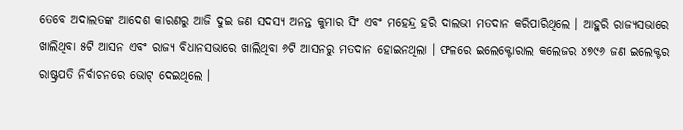ତେବେ ଅଦାଲତଙ୍କ ଆଦେଶ କାରଣରୁ ଆଜି ଦୁଇ ଜଣ ସଦସ୍ୟ ଅନନ୍ତ କୁମାର ସିଂ ଏବଂ ମହେନ୍ଦ୍ର ହରି ଦାଲଭୀ ମତଦାନ କରିପାରିଥିଲେ । ଆହୁରି ରାଜ୍ୟସଭାରେ ଖାଲିଥିବା ୫ଟି ଆସନ ଏବଂ ରାଜ୍ୟ ବିଧାନସଭାରେ ଖାଲିଥିବା ୬ଟି ଆସନରୁ ମତଦାନ ହୋଇନଥିଲା । ଫଳରେ ଇଲେକ୍ଟୋରାଲ କଲେଜର ୪୭୯୬ ଜଣ ଇଲେକ୍ଟର ରାଷ୍ଟ୍ରପତି ନିର୍ବାଚନରେ ଭୋଟ୍ ଦେଇଥିଲେ ।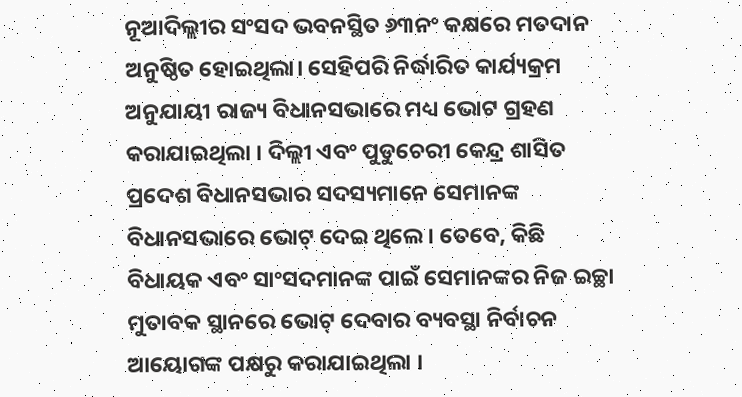ନୂଆଦିଲ୍ଲୀର ସଂସଦ ଭବନସ୍ଥିତ ୬୩ନଂ କକ୍ଷରେ ମତଦାନ ଅନୁଷ୍ଠିତ ହୋଇଥିଲା। ସେହିପରି ନିର୍ଦ୍ଧାରିତ କାର୍ଯ୍ୟକ୍ରମ ଅନୁଯାୟୀ ରାଜ୍ୟ ବିଧାନସଭାରେ ମଧ୍ୟ ଭୋଟ ଗ୍ରହଣ କରାଯାଇଥିଲା । ଦିଲ୍ଲୀ ଏବଂ ପୁଡୁଚେରୀ କେନ୍ଦ୍ର ଶାସିତ ପ୍ରଦେଶ ବିଧାନସଭାର ସଦସ୍ୟମାନେ ସେମାନଙ୍କ ବିଧାନସଭାରେ ଭୋଟ୍ ଦେଇ ଥିଲେ । ତେବେ, କିଛି ବିଧାୟକ ଏବଂ ସାଂସଦମାନଙ୍କ ପାଇଁ ସେମାନଙ୍କର ନିଜ ଇଚ୍ଛା ମୁତାବକ ସ୍ଥାନରେ ଭୋଟ୍ ଦେବାର ବ୍ୟବସ୍ଥା ନିର୍ବାଚନ ଆୟୋଗଙ୍କ ପକ୍ଷରୁ କରାଯାଇଥିଲା ।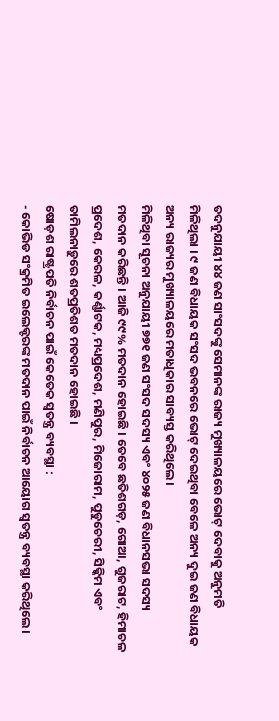ତଦନୁଯାୟୀ ୪୪ ଜଣ ସାଂସଦଙ୍କୁ ସେମାନଙ୍କ ରାଜ୍ୟ ମୁଖ୍ୟାଳୟରେ ଭୋଟ୍ ଦେବାକୁ ଅନୁମତି ମିଳିଥିଲା । ୯ ଜଣ ବିଧାୟକ ସଂସଦ ଭବନରେ ଭୋଟ୍ ଦେଇଥିବା ବେଳେ ଅନ୍ୟ ଦୁଇ ଜଣ ବିଧାୟକ ଅନ୍ୟ ରାଜ୍ୟର ମୁଖ୍ୟାଳୟରେ ମତାଧିକାର ସାବ୍ୟସ୍ତ କରିଥିଲେ।
ମିଳିଥିବା ସୂଚନା ଅନୁଯାୟୀ ୭୭୧ ଜଣ ସଂସଦ ସଦସ୍ୟ ଏବଂ ୪୦୨୫ ଜଣ ବିଧାନସଭା ସଦସ୍ୟ ମତଦାନ କରିଛନ୍ତି । ଆଜି ୯୯% ମତଦାନ ହୋଇଛି । ତେବେ ଛତିଶଗଡ଼, ଗୋଆ, ଗୁଜରାଟ, ହିମାଚଳ ପ୍ରଦେଶ, କେରଳ, କର୍ଣ୍ଣାଟକ, ମଧ୍ୟପ୍ରଦେଶ, ମଣିପୁର, ମିଜୋରାମ, ପୁଡୁଚେରୀ, ସିକ୍କିମ ଏବଂ ତାମିଲନାଡ଼ୁରେ ଶତପ୍ରତିଶତ ମତଦାନ ହୋଇଛି ।
ଷୋଡ଼ଶ ରାଷ୍ଟ୍ରପତି ନିର୍ବାଚନ ପାଇଁ କେତେକ ସ୍ବତନ୍ତ୍ର ବ୍ୟବସ୍ଥା :
- କୋଭିଡ ସଂକ୍ରମିତ ଇଲେକ୍ଟରଙ୍କ ମତଦାନ ପାଇଁ ନିର୍ବାଚନ ଆୟୋଗ ସ୍ବତନ୍ତ୍ର ବ୍ୟବସ୍ଥା କରିଥିଲେ ।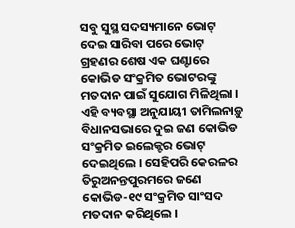ସବୁ ସୁସ୍ଥ ସଦସ୍ୟମାନେ ଭୋଟ୍ ଦେଇ ସାରିବା ପରେ ଭୋଟ୍ ଗ୍ରହଣର ଶେଷ ଏକ ଘଣ୍ଟାରେ କୋଭିଡ ସଂକ୍ରମିତ ଭୋଟରଙ୍କୁ ମତଦାନ ପାଇଁ ସୁଯୋଗ ମିଳିଥିଲା । ଏହି ବ୍ୟବସ୍ଥା ଅନୁଯାୟୀ ତାମିଲନାଡ଼ୁ ବିଧାନସଭାରେ ଦୁଇ ଜଣ କୋଭିଡ ସଂକ୍ରମିତ ଇଲେକ୍ଟର ଭୋଟ୍ ଦେଇଥିଲେ । ସେହିପରି କେରଳର ତିରୁଅନନ୍ତପୁରମରେ ଜଣେ କୋଭିଡ-୧୯ ସଂକ୍ରମିତ ସାଂସଦ ମତଦାନ କରିଥିଲେ ।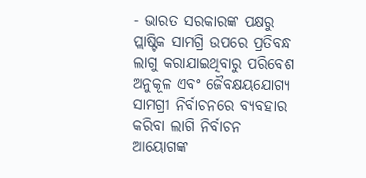- ଭାରତ ସରକାରଙ୍କ ପକ୍ଷରୁ ପ୍ଲାଷ୍ଟିକ ସାମଗ୍ରି ଉପରେ ପ୍ରତିବନ୍ଧ ଲାଗୁ କରାଯାଇଥିବାରୁ ପରିବେଶ ଅନୁକୂଳ ଏବଂ ଜୈବକ୍ଷୟଯୋଗ୍ୟ ସାମଗ୍ରୀ ନିର୍ବାଚନରେ ବ୍ୟବହାର କରିବା ଲାଗି ନିର୍ବାଚନ ଆୟୋଗଙ୍କ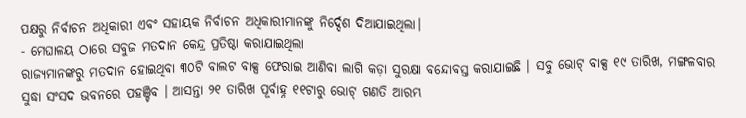ପକ୍ଷରୁ ନିର୍ବାଚନ ଅଧିକାରୀ ଏବଂ ସହାୟକ ନିର୍ବାଚନ ଅଧିକାରୀମାନଙ୍କୁ ନିର୍ଦ୍ଦେଶ ଦିଆଯାଇଥିଲା।
- ମେଘାଳୟ ଠାରେ ସବୁଜ ମତଦାନ କେନ୍ଦ୍ର ପ୍ରତିଷ୍ଠା କରାଯାଇଥିଲା
ରାଜ୍ୟମାନଙ୍କରୁ ମତଦାନ ହୋଇଥିବା ୩୦ଟି ବାଲଟ ବାକ୍ସ ଫେରାଇ ଆଣିବା ଲାଗି କଡ଼ା ସୁରକ୍ଷା ବନ୍ଦୋବସ୍ତ କରାଯାଇଛି । ସବୁ ଭୋଟ୍ ବାକ୍ସ ୧୯ ତାରିଖ, ମଙ୍ଗଳବାର ସୁଦ୍ଧା ସଂସଦ ଭବନରେ ପହଞ୍ଚିବ । ଆସନ୍ତା ୨୧ ତାରିଖ ପୂର୍ବାହ୍ନ ୧୧ଟାରୁ ଭୋଟ୍ ଗଣତି ଆରମ୍ଭ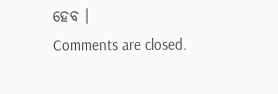ହେବ ।
Comments are closed.